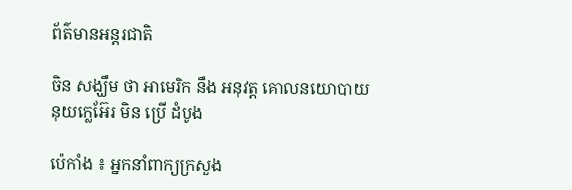ព័ត៌មានអន្តរជាតិ

ចិន សង្ឃឹម ថា អាមេរិក នឹង អនុវត្ត គោលនយោបាយ នុយក្លេអ៊ែរ មិន ប្រើ ដំបូង

ប៉េកាំង ៖ អ្នកនាំពាក្យក្រសួង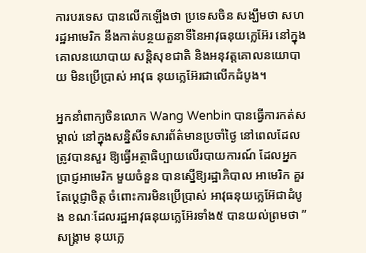ការបរទេស បានលើកឡើងថា ប្រទេសចិន សង្ឃឹមថា សហរដ្ឋអាមេរិក នឹងកាត់បន្ថយតួនាទីនៃអាវុធនុយក្លេអ៊ែរ នៅក្នុងគោលនយោបាយ សន្តិសុខជាតិ និងអនុវត្តគោលនយោបាយ មិនប្រើប្រាស់ អាវុធ នុយក្លេអ៊ែរជាលើកដំបូង។

អ្នកនាំពាក្យចិនលោក Wang Wenbin បានធ្វើការកត់សម្គាល់ នៅក្នុងសន្និសីទសារព័ត៌មានប្រចាំថ្ងៃ នៅពេលដែលត្រូវបានសួរ ឱ្យធ្វើអត្ថាធិប្បាយលើរបាយការណ៍ ដែលអ្នកប្រាជ្ញអាមេរិក មួយចំនួន បានស្នើឱ្យរដ្ឋាភិបាល អាមេរិក គួរតែប្តេជ្ញាចិត្ត ចំពោះការមិនប្រើប្រាស់ អាវុធនុយក្លេអ៊ែជាដំបូង ខណៈដែលរដ្ឋអាវុធនុយក្លេអ៊ែរទាំង៥ បានយល់ព្រមថា ” សង្គ្រាម នុយក្លេ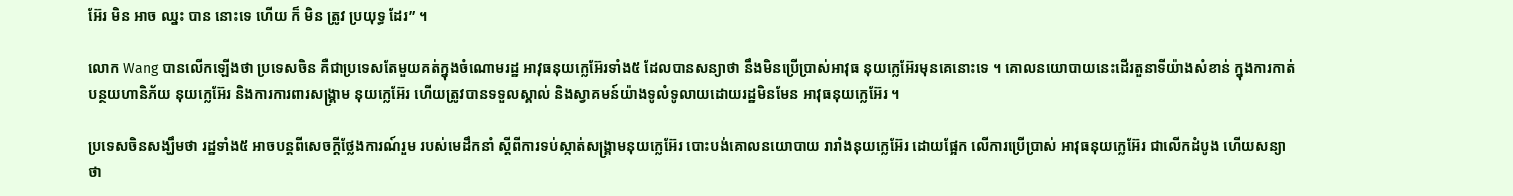អ៊ែរ មិន អាច ឈ្នះ បាន នោះទេ ហើយ ក៏ មិន ត្រូវ ប្រយុទ្ធ ដែរ” ។

លោក Wang បានលើកឡើងថា ប្រទេសចិន គឺជាប្រទេសតែមួយគត់ក្នុងចំណោមរដ្ឋ អាវុធនុយក្លេអ៊ែរទាំង៥ ដែលបានសន្យាថា នឹងមិនប្រើប្រាស់អាវុធ នុយក្លេអ៊ែរមុនគេនោះទេ ។ គោលនយោបាយនេះដើរតួនាទីយ៉ាងសំខាន់ ក្នុងការកាត់បន្ថយហានិភ័យ នុយក្លេអ៊ែរ និងការការពារសង្គ្រាម នុយក្លេអ៊ែរ ហើយត្រូវបានទទួលស្គាល់ និងស្វាគមន៍យ៉ាងទូលំទូលាយដោយរដ្ឋមិនមែន អាវុធនុយក្លេអ៊ែរ ។

ប្រទេសចិនសង្ឃឹមថា រដ្ឋទាំង៥ អាចបន្តពីសេចក្តីថ្លែងការណ៍រួម របស់មេដឹកនាំ ស្តីពីការទប់ស្កាត់សង្គ្រាមនុយក្លេអ៊ែរ បោះបង់គោលនយោបាយ រារាំងនុយក្លេអ៊ែរ ដោយផ្អែក លើការប្រើប្រាស់ អាវុធនុយក្លេអ៊ែរ ជាលើកដំបូង ហើយសន្យាថា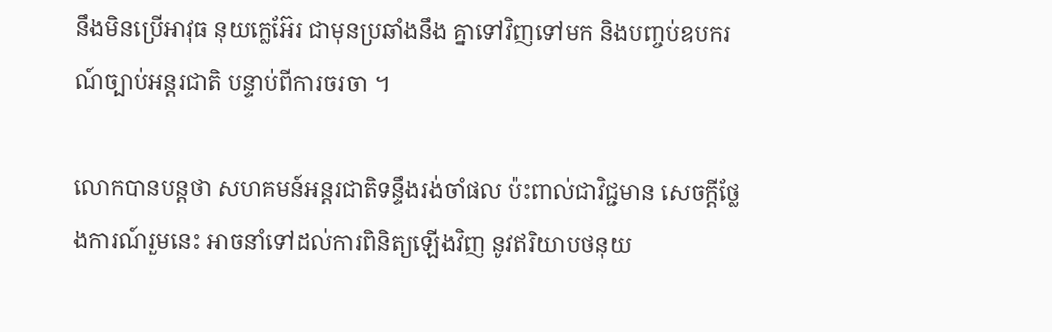នឹងមិនប្រើអាវុធ នុយក្លេអ៊ែរ ជាមុនប្រឆាំងនឹង គ្នាទៅវិញទៅមក និងបញ្ចប់ឧបករណ៍ច្បាប់អន្តរជាតិ បន្ទាប់ពីការចរចា ។

លោកបានបន្ដថា សហគមន៍អន្តរជាតិទន្ទឹងរង់ចាំផល ប៉ះពាល់ជាវិជ្ជមាន សេចក្តីថ្លែងការណ៍រួមនេះ អាចនាំទៅដល់ការពិនិត្យឡើងវិញ នូវឥរិយាបថនុយ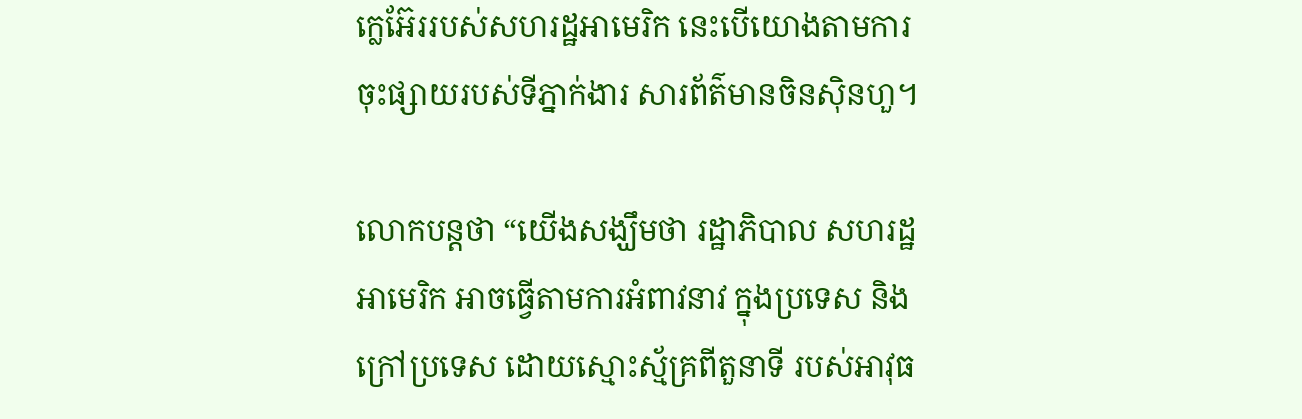ក្លេអ៊ែររបស់សហរដ្ឋអាមេរិក នេះបើយោងតាមការចុះផ្សាយរបស់ទីភ្នាក់ងារ សារព័ត៌មានចិនស៊ិនហួ។

លោកបន្ដថា “យើងសង្ឃឹមថា រដ្ឋាភិបាល សហរដ្ឋអាមេរិក អាចធ្វើតាមការអំពាវនាវ ក្នុងប្រទេស និងក្រៅប្រទេស ដោយស្មោះស្ម័គ្រពីតួនាទី របស់អាវុធ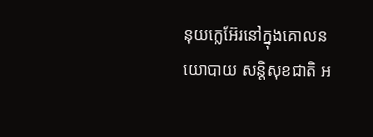នុយក្លេអ៊ែរនៅក្នុងគោលនយោបាយ សន្តិសុខជាតិ អ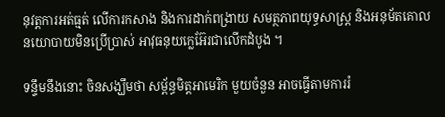នុវត្តការអត់ធ្មត់ លើការកសាង និងការដាក់ពង្រាយ សមត្ថភាពយុទ្ធសាស្ត្រ និងអនុម័តគោល នយោបាយមិនប្រើប្រាស់ អាវុធនុយក្លេអ៊ែរជាលើកដំបូង ។

ទន្ទឹមនឹងនោះ ចិនសង្ឃឹមថា សម្ព័ន្ធមិត្តអាមេរិក មួយចំនួន អាចធ្វើតាមការរំ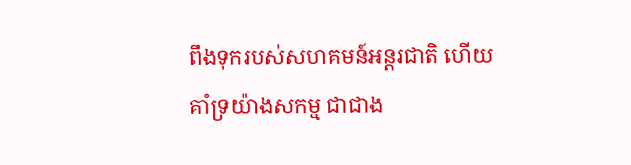ពឹងទុករបស់សហគមន៍អន្តរជាតិ ហើយគាំទ្រយ៉ាងសកម្ម ជាជាង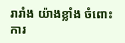រារាំង យ៉ាងខ្លាំង ចំពោះការ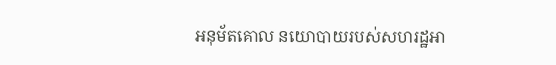អនុម័តគោល នយោបាយរបស់សហរដ្ឋអា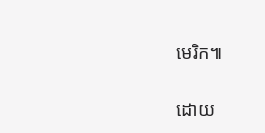មេរិក៕

ដោយ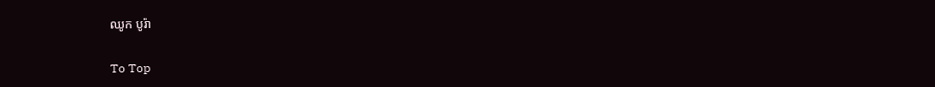ឈូក បូរ៉ា

To Top